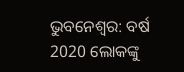ଭୁବନେଶ୍ବର: ବର୍ଷ 2020 ଲୋକଙ୍କୁ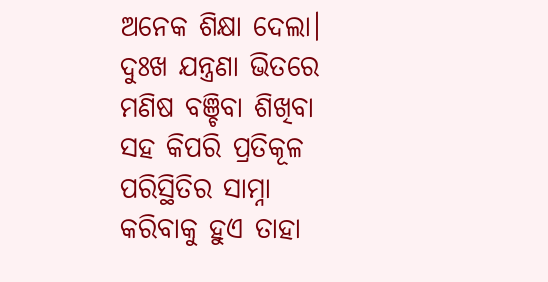ଅନେକ ଶିକ୍ଷା ଦେଲା। ଦୁଃଖ ଯନ୍ତ୍ରଣା ଭିତରେ ମଣିଷ ବଞ୍ଚିବା ଶିଖିବା ସହ କିପରି ପ୍ରତିକୂଳ ପରିସ୍ଥିତିର ସାମ୍ନା କରିବାକୁ ହୁଏ ତାହା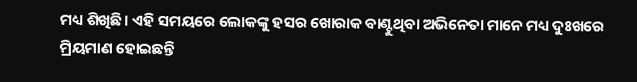ମଧ୍ୟ ଶିଖିଛି। ଏହି ସମୟରେ ଲୋକଙ୍କୁ ହସର ଖୋରାକ ବାଣ୍ଟୁଥିବା ଅଭିନେତା ମାନେ ମଧ୍ୟ ଦୁଃଖରେ ମ୍ରିୟମାଣ ହୋଇଛନ୍ତି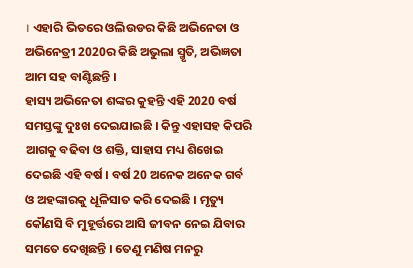। ଏହାରି ଭିତରେ ଓଲିଉଡର କିଛି ଅଭିନେତା ଓ ଅଭିନେତ୍ରୀ 2020ର କିଛି ଅଭୁଲା ସ୍ମୃତି, ଅଭିଜ୍ଞତା ଆମ ସହ ବାଣ୍ଟିଛନ୍ତି ।
ହାସ୍ୟ ଅଭିନେତା ଶଙ୍କର କୁହନ୍ତି ଏହି 2020 ବର୍ଷ ସମସ୍ତଙ୍କୁ ଦୁଃଖ ଦେଇଯାଇଛି । କିନ୍ତୁ ଏହାସହ କିପରି ଆଗକୁ ବଢିବା ଓ ଶକ୍ତି, ସାହାସ ମଧ୍ୟ ଶିଖେଇ ଦେଇଛି ଏହି ବର୍ଷ । ବର୍ଷ 20 ଅନେକ ଅନେକ ଗର୍ବ ଓ ଅହଙ୍କାରକୁ ଧୂଳିସାତ କରି ଦେଇଛି । ମୃତ୍ୟୁ କୌଣସି ବି ମୁହୂର୍ତ୍ତରେ ଆସି ଜୀବନ ନେଇ ଯିବାର ସମତେ ଦେଖିଛନ୍ତି । ତେଣୁ ମଣିଷ ମନରୁ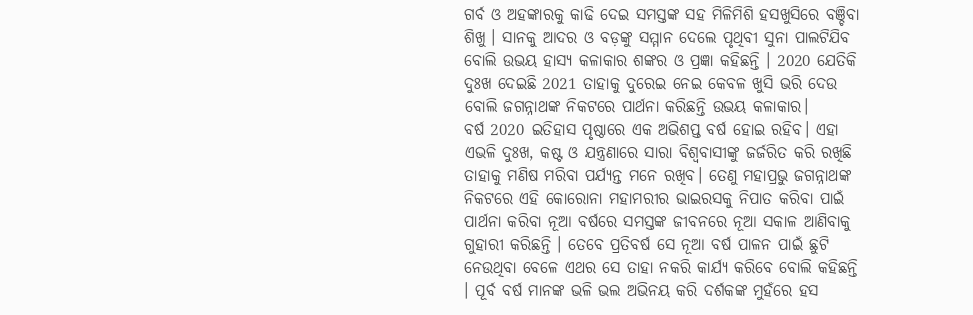ଗର୍ବ ଓ ଅହଙ୍କାରକୁ କାଢି ଦେଇ ସମସ୍ତଙ୍କ ସହ ମିଳିମିଶି ହସଖୁସିରେ ବଞ୍ଚିବା ଶିଖୁ । ସାନକୁ ଆଦର ଓ ବଡ଼ଙ୍କୁ ସମ୍ମାନ ଦେଲେ ପୃଥିବୀ ସୁନା ପାଲଟିଯିବ ବୋଲି ଉଭୟ ହାସ୍ୟ କଳାକାର ଶଙ୍କର ଓ ପ୍ରଜ୍ଞା କହିଛନ୍ତି । 2020 ଯେତିକି ଦୁଃଖ ଦେଇଛି 2021 ତାହାକୁ ଦୁରେଇ ନେଇ କେବଳ ଖୁସି ଭରି ଦେଉ ବୋଲି ଜଗନ୍ନାଥଙ୍କ ନିକଟରେ ପାର୍ଥନା କରିଛନ୍ତି ଉଭୟ କଳାକାର।
ବର୍ଷ 2020 ଇତିହାସ ପୃଷ୍ଠାରେ ଏକ ଅଭିଶପ୍ତ ବର୍ଷ ହୋଇ ରହିବ। ଏହା ଏଭଳି ଦୁଃଖ, କଷ୍ଟ ଓ ଯନ୍ତ୍ରଣାରେ ସାରା ବିଶ୍ୱବାସୀଙ୍କୁ ଜର୍ଜରିତ କରି ରଖିଛି ତାହାକୁ ମଣିଷ ମରିବା ପର୍ଯ୍ୟନ୍ତ ମନେ ରଖିବ। ତେଣୁ ମହାପ୍ରଭୁ ଜଗନ୍ନାଥଙ୍କ ନିକଟରେ ଏହି କୋରୋନା ମହାମରୀର ଭାଇରସକୁ ନିପାତ କରିବା ପାଇଁ ପାର୍ଥନା କରିବା ନୂଆ ବର୍ଷରେ ସମସ୍ତଙ୍କ ଜୀବନରେ ନୂଆ ସକାଳ ଆଣିବାକୁ ଗୁହାରୀ କରିଛନ୍ତି । ତେବେ ପ୍ରତିବର୍ଷ ସେ ନୂଆ ବର୍ଷ ପାଳନ ପାଇଁ ଛୁଟି ନେଉଥିବା ବେଳେ ଏଥର ସେ ତାହା ନକରି କାର୍ଯ୍ୟ କରିବେ ବୋଲି କହିଛନ୍ତି । ପୂର୍ବ ବର୍ଷ ମାନଙ୍କ ଭଳି ଭଲ ଅଭିନୟ କରି ଦର୍ଶକଙ୍କ ମୁହଁରେ ହସ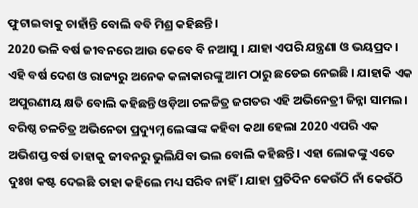ଫୁଟାଇବାକୁ ଚାହାଁନ୍ତି ବୋଲି ବବି ମିଶ୍ର କହିଛନ୍ତି।
2020 ଭଳି ବର୍ଷ ଜୀବନରେ ଆଉ କେବେ ବି ନଆସୁ । ଯାହା ଏପରି ଯନ୍ତ୍ରଣା ଓ ଭୟପ୍ରଦ। ଏହି ବର୍ଷ ଦେଶ ଓ ରାଜ୍ୟରୁ ଅନେକ କଳାକାରଙ୍କୁ ଆମ ଠାରୁ ଛଡେଇ ନେଇଛି । ଯାହାକି ଏକ ଅପୁରଣୀୟ କ୍ଷତି ବୋଲି କହିଛନ୍ତି ଓଡ଼ିଆ ଚଳଚ୍ଚିତ୍ର ଜଗତର ଏହି ଅଭିନେତ୍ରୀ ଜିନ୍ନା ସାମଲ।
ବରିଷ୍ଠ ଚଳଚିତ୍ର ଅଭିନେତା ପ୍ରଦ୍ୟୁମ୍ନ ଲେଙ୍କାଙ୍କ କହିବା କଥା ହେଲା 2020 ଏପରି ଏକ ଅଭିଶପ୍ତ ବର୍ଷ ତାହାକୁ ଜୀବନରୁ ଭୁଲିଯିବା ଭଲ ବୋଲି କହିଛନ୍ତି । ଏହା ଲୋକଙ୍କୁ ଏତେ ଦୁଃଖ କଷ୍ଟ ଦେଇଛି ତାହା କହିଲେ ମଧ୍ୟ ସରିବ ନାହିଁ । ଯାହା ପ୍ରତିଦିନ କେଉଁଠି ନାଁ କେଉଁଠି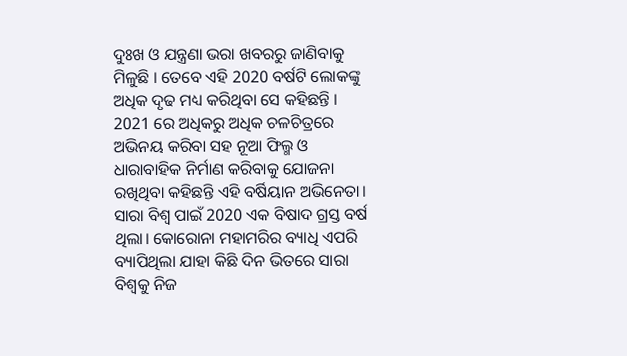ଦୁଃଖ ଓ ଯନ୍ତ୍ରଣା ଭରା ଖବରରୁ ଜାଣିବାକୁ ମିଳୁଛି । ତେବେ ଏହି 2020 ବର୍ଷଟି ଲୋକଙ୍କୁ ଅଧିକ ଦୃଢ ମଧ୍ୟ କରିଥିବା ସେ କହିଛନ୍ତି । 2021 ରେ ଅଧିକରୁ ଅଧିକ ଚଳଚିତ୍ରରେ ଅଭିନୟ କରିବା ସହ ନୂଆ ଫିଲ୍ମ ଓ ଧାରାବାହିକ ନିର୍ମାଣ କରିବାକୁ ଯୋଜନା ରଖିଥିବା କହିଛନ୍ତି ଏହି ବର୍ଷିୟାନ ଅଭିନେତା।
ସାରା ବିଶ୍ୱ ପାଇଁ 2020 ଏକ ବିଷାଦ ଗ୍ରସ୍ତ ବର୍ଷ ଥିଲା। କୋରୋନା ମହାମରିର ବ୍ୟାଧି ଏପରି ବ୍ୟାପିଥିଲା ଯାହା କିଛି ଦିନ ଭିତରେ ସାରା ବିଶ୍ୱକୁ ନିଜ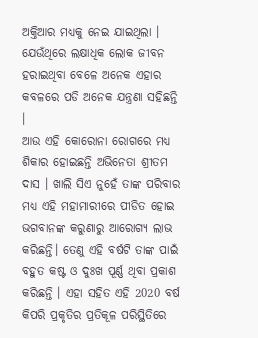ଅକ୍ତିଆର ମଧ୍ୟକୁ ନେଇ ଯାଇଥିଲା । ଯେଉଁଥିରେ ଲକ୍ଷାଧିକ ଲୋକ ଜୀବନ ହରାଇଥିବା ବେଳେ ଅନେକ ଏହାର କବଳରେ ପଡି ଅନେକ ଯନ୍ତ୍ରଣା ସହିଛନ୍ତି ।
ଆଉ ଏହି କୋରୋନା ରୋଗରେ ମଧ୍ୟ ଶିକାର ହୋଇଛନ୍ତି ଅଭିନେତା ଶ୍ରୀତମ ଦାସ । ଖାଲି ସିଏ ନୁହେଁ ତାଙ୍କ ପରିବାର ମଧ୍ୟ ଏହି ମହାମାରୀରେ ପୀଡିତ ହୋଇ ଭଗବାନଙ୍କ କରୁଣାରୁ ଆରୋଗ୍ୟ ଲାଭ କରିଛନ୍ତି। ତେଣୁ ଏହି ବର୍ଷଟି ତାଙ୍କ ପାଇଁ ବହୁତ କଷ୍ଟ ଓ ଦୁଃଖ ପୂର୍ଣ୍ଣ ଥିବା ପ୍ରକାଶ କରିଛନ୍ତି । ଏହା ସହିତ ଏହି 2020 ବର୍ଷ କିପରି ପ୍ରକୃତିର ପ୍ରତିକୂଳ ପରିସ୍ଥିତିରେ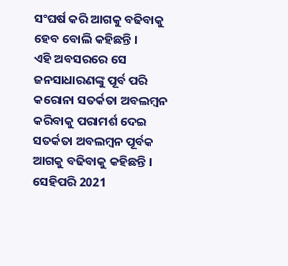ସଂଘର୍ଷ କରି ଆଗକୁ ବଢିବାକୁ ହେବ ବୋଲି କହିଛନ୍ତି ।
ଏହି ଅବସରରେ ସେ ଜନସାଧାରଣଙ୍କୁ ପୂର୍ବ ପରି କରୋନା ସତର୍କତା ଅବଲମ୍ବନ କରିବାକୁ ପରାମର୍ଶ ଦେଇ ସତର୍କତା ଅବଲମ୍ବନ ପୂର୍ବକ ଆଗକୁ ବଢିବାକୁ କହିଛନ୍ତି । ସେହିପରି 2021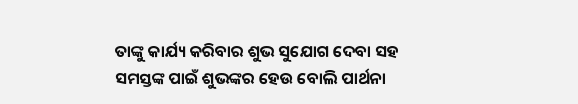ତାଙ୍କୁ କାର୍ଯ୍ୟ କରିବାର ଶୁଭ ସୁଯୋଗ ଦେବା ସହ ସମସ୍ତଙ୍କ ପାଇଁ ଶୁଭଙ୍କର ହେଉ ବୋଲି ପାର୍ଥନା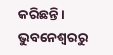କରିଛନ୍ତି।
ଭୁବନେଶ୍ୱରରୁ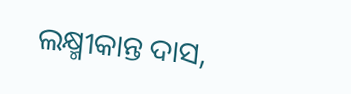ଲକ୍ଷ୍ମୀକାନ୍ତ ଦାସ,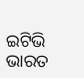ଇଟିଭି ଭାରତ